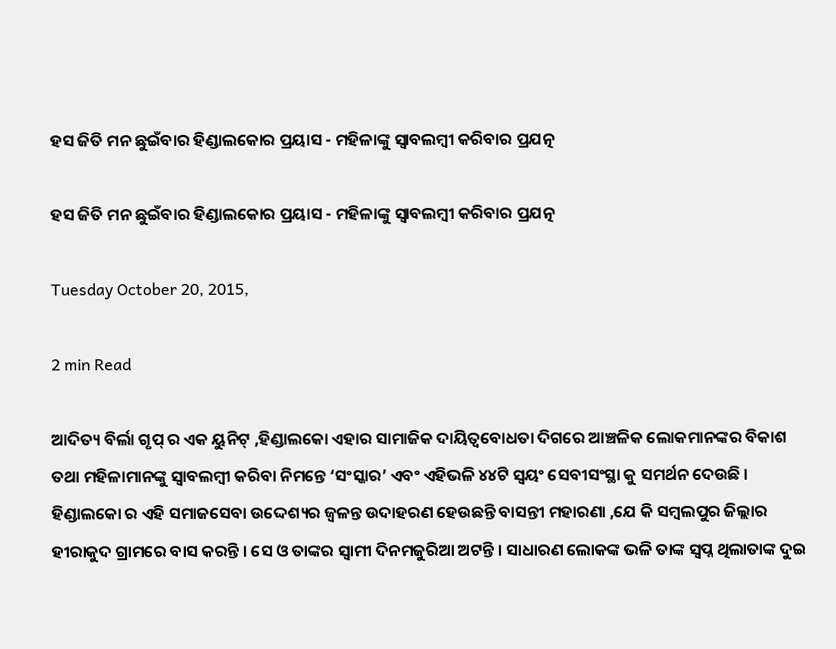ହସ ଜିତି ମନ ଛୁଇଁବାର ହିଣ୍ଡାଲକୋର ପ୍ରୟାସ - ମହିଳାଙ୍କୁ ସ୍ୱାବଲମ୍ବୀ କରିବାର ପ୍ରଯତ୍ନ

ହସ ଜିତି ମନ ଛୁଇଁବାର ହିଣ୍ଡାଲକୋର ପ୍ରୟାସ - ମହିଳାଙ୍କୁ ସ୍ୱାବଲମ୍ବୀ କରିବାର ପ୍ରଯତ୍ନ

Tuesday October 20, 2015,

2 min Read

ଆଦିତ୍ୟ ବିର୍ଲା ଗୃପ୍ ର ଏକ ୟୁନିଟ୍ ,ହିଣ୍ଡାଲକୋ ଏହାର ସାମାଜିକ ଦାୟିତ୍ଵବୋଧତା ଦିଗରେ ଆଞ୍ଚଳିକ ଲୋକମାନଙ୍କର ବିକାଶ ତଥା ମହିଳାମାନଙ୍କୁ ସ୍ୱାବଲମ୍ବୀ କରିବା ନିମନ୍ତେ ‘ସଂସ୍କାର’ ଏବଂ ଏହିଭଳି ୪୪ଟି ସ୍ଵୟଂ ସେବୀସଂସ୍ଥା କୁ ସମର୍ଥନ ଦେଉଛି । ହିଣ୍ଡାଲକୋ ର ଏହି ସମାଜସେବା ଉଦ୍ଦେଶ୍ୟର ଜ୍ଵଳନ୍ତ ଉଦାହରଣ ହେଉଛନ୍ତି ବାସନ୍ତୀ ମହାରଣା ,ଯେ କି ସମ୍ବଲପୁର ଜିଲ୍ଲାର ହୀରାକୁଦ ଗ୍ରାମରେ ବାସ କରନ୍ତି । ସେ ଓ ତାଙ୍କର ସ୍ଵାମୀ ଦିନମଜୁରିଆ ଅଟନ୍ତି । ସାଧାରଣ ଲୋକଙ୍କ ଭଳି ତାଙ୍କ ସ୍ଵପ୍ନ ଥିଲାତାଙ୍କ ଦୁଇ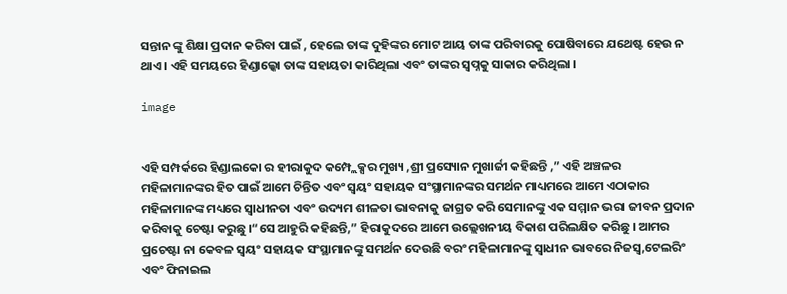ସନ୍ତାନ ଙ୍କୁ ଶିକ୍ଷା ପ୍ରଦାନ କରିବା ପାଇଁ , ହେଲେ ତାଙ୍କ ଦୁହିଙ୍କର ମୋଟ ଆୟ ତାଙ୍କ ପରିବାରକୁ ପୋଷିବାରେ ଯଥେଷ୍ଟ ହେଉ ନ ଥାଏ । ଏହି ସମୟରେ ହିଣ୍ଡାଲ୍କୋ ତାଙ୍କ ସହାୟତା କାରିଥିଲା ଏବଂ ତାଙ୍କର ସ୍ଵପ୍ନକୁ ସାକାର କରିଥିଲା ।

image


ଏହି ସମ୍ପର୍କରେ ହିଣ୍ଡାଲକୋ ର ହୀରାକୁଦ କମ୍ପ୍ଲେକ୍ସର ମୁଖ୍ୟ ,ଶ୍ରୀ ପ୍ରସ୍ୟୋନ ମୁଖାର୍ଜୀ କହିଛନ୍ତି ,” ଏହି ଅଞ୍ଚଳର ମହିଳାମାନଙ୍କର ହିତ ପାଇଁ ଆମେ ଚିନ୍ତିତ ଏବଂ ସ୍ଵୟଂ ସହାୟକ ସଂସ୍ଥାମାନଙ୍କର ସମର୍ଥନ ମାଧ୍ୟମରେ ଆମେ ଏଠାକାର ମହିଳାମାନଙ୍କ ମଧ୍ୟରେ ସ୍ଵାଧୀନତା ଏବଂ ଉଦ୍ୟମ ଶୀଳତା ଭାବନାକୁ ଜାଗ୍ରତ କରି ସେମାନଙ୍କୁ ଏକ ସମ୍ମାନ ଭରା ଜୀବନ ପ୍ରଦାନ କରିବାକୁ ଚେଷ୍ଟା କରୁଛୁ ।“ସେ ଆହୁରି କହିଛନ୍ତି,” ହିରାକୁଦରେ ଆମେ ଉଲ୍ଲେଖନୀୟ ବିକାଶ ପରିଲକ୍ଷିତ କରିଛୁ । ଆମର ପ୍ରଚେଷ୍ଟା ନା କେବଳ ସ୍ଵୟଂ ସହାୟକ ସଂସ୍ଥାମାନଙ୍କୁ ସମର୍ଥନ ଦେଉଛି ବରଂ ମହିଳାମାନଙ୍କୁ ସ୍ଵାଧୀନ ଭାବରେ ନିଜସ୍ଵ,ଟେଲରିଂ ଏବଂ ଫିନାଇଲ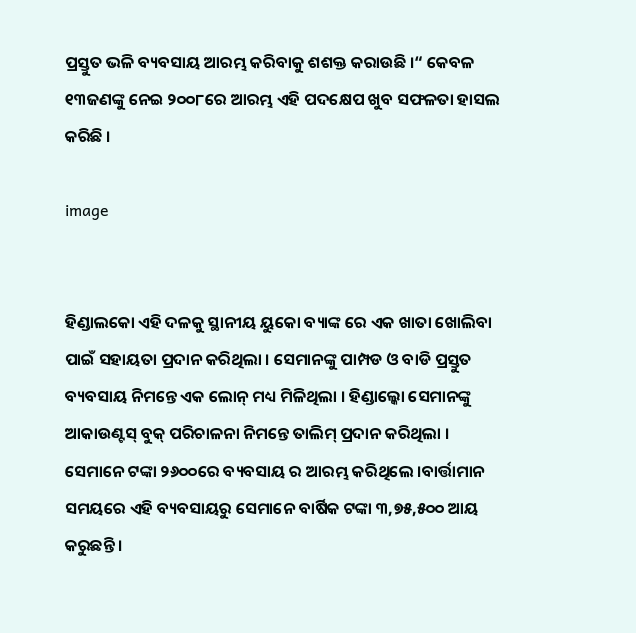ପ୍ରସ୍ତୁତ ଭଳି ବ୍ୟବସାୟ ଆରମ୍ଭ କରିବାକୁ ଶଶକ୍ତ କରାଉଛି ।“ କେବଳ ୧୩ଜଣଙ୍କୁ ନେଇ ୨୦୦୮ରେ ଆରମ୍ଭ ଏହି ପଦକ୍ଷେପ ଖୁବ ସଫଳତା ହାସଲ କରିଛି ।

image


ହିଣ୍ଡାଲକୋ ଏହି ଦଳକୁ ସ୍ଥାନୀୟ ୟୁକୋ ବ୍ୟାଙ୍କ ରେ ଏକ ଖାତା ଖୋଲିବା ପାଇଁ ସହାୟତା ପ୍ରଦାନ କରିଥିଲା । ସେମାନଙ୍କୁ ପାମ୍ପଡ ଓ ବାଡି ପ୍ରସ୍ତୁତ ବ୍ୟବସାୟ ନିମନ୍ତେ ଏକ ଲୋନ୍ ମଧ୍ୟ ମିଳିଥିଲା । ହିଣ୍ଡାଲ୍କୋ ସେମାନଙ୍କୁ ଆକାଉଣ୍ଟସ୍ ବୁକ୍ ପରିଚାଳନା ନିମନ୍ତେ ତାଲିମ୍ ପ୍ରଦାନ କରିଥିଲା । ସେମାନେ ଟଙ୍କା ୨୬୦୦ରେ ବ୍ୟବସାୟ ର ଆରମ୍ଭ କରିଥିଲେ ।ବାର୍ତ୍ତାମାନ ସମୟରେ ଏହି ବ୍ୟବସାୟରୁ ସେମାନେ ବାର୍ଷିକ ଟଙ୍କା ୩,୭୫,୫୦୦ ଆୟ କରୁଛନ୍ତି ।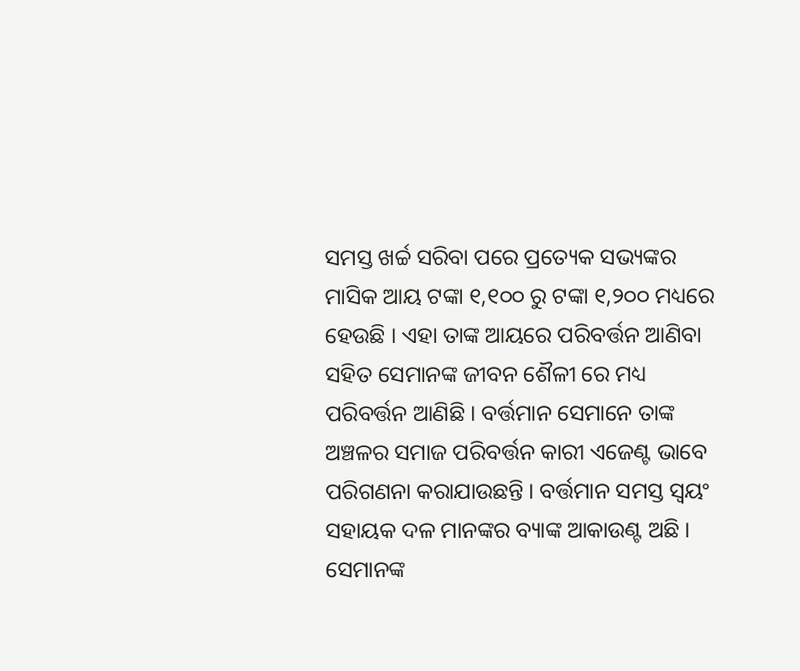ସମସ୍ତ ଖର୍ଚ୍ଚ ସରିବା ପରେ ପ୍ରତ୍ୟେକ ସଭ୍ୟଙ୍କର ମାସିକ ଆୟ ଟଙ୍କା ୧,୧୦୦ ରୁ ଟଙ୍କା ୧,୨୦୦ ମଧ୍ୟରେ ହେଉଛି । ଏହା ତାଙ୍କ ଆୟରେ ପରିବର୍ତ୍ତନ ଆଣିବା ସହିତ ସେମାନଙ୍କ ଜୀବନ ଶୈଳୀ ରେ ମଧ୍ୟ ପରିବର୍ତ୍ତନ ଆଣିଛି । ବର୍ତ୍ତମାନ ସେମାନେ ତାଙ୍କ ଅଞ୍ଚଳର ସମାଜ ପରିବର୍ତ୍ତନ କାରୀ ଏଜେଣ୍ଟ ଭାବେ ପରିଗଣନା କରାଯାଉଛନ୍ତି । ବର୍ତ୍ତମାନ ସମସ୍ତ ସ୍ଵୟଂ ସହାୟକ ଦଳ ମାନଙ୍କର ବ୍ୟାଙ୍କ ଆକାଉଣ୍ଟ ଅଛି । ସେମାନଙ୍କ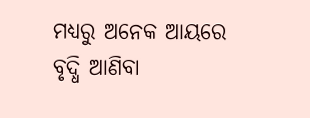ମଧ୍ୟରୁ ଅନେକ ଆୟରେ ବୃଦ୍ଧି ଆଣିବା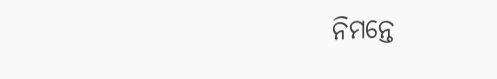ନିମନ୍ତେ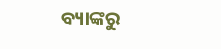ବ୍ୟାଙ୍କରୁ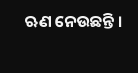ଋଣ ନେଉଛନ୍ତି ।